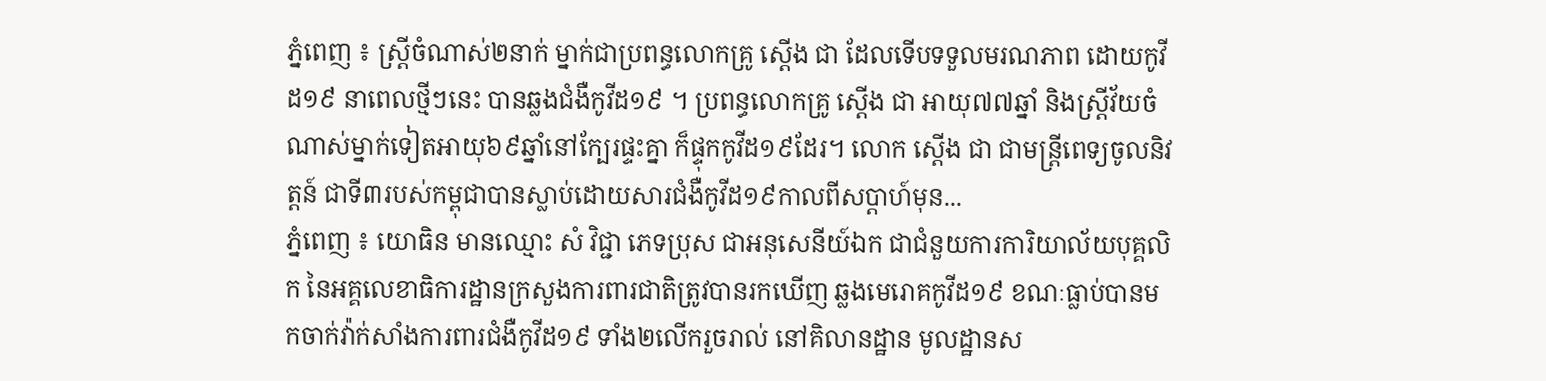ភ្នំពេញ ៖ ស្រ្តីចំណាស់២នាក់ ម្នាក់ជាប្រពន្ធលោកគ្រូ ស្តើង ជា ដែលទើបទទួលមរណភាព ដោយកូវីដ១៩ នាពេលថ្មីៗនេះ បានឆ្លងជំងឺកូវីដ១៩ ។ ប្រពន្ធលោកគ្រូ ស្តើង ជា អាយុ៧៧ឆ្នាំ និងស្រ្តីវ័យចំណាស់ម្នាក់ទៀតអាយុ៦៩ឆ្នាំនៅក្បែរផ្ទះគ្នា ក៏ផ្ទុកកូវីដ១៩ដែរ។ លោក ស្តើង ជា ជាមន្រ្តីពេទ្យចូលនិវត្តន៍ ជាទី៣របស់កម្ពុជាបានស្លាប់ដោយសារជំងឺកូវីដ១៩កាលពីសប្តាហ៍មុន...
ភ្នំពេញ ៖ យោធិន មានឈ្មោះ សំ វិជ្ជា ភេទប្រុស ជាអនុសេនីយ៍ឯក ជាជំនួយការការិយាល័យបុគ្គលិក នៃអគ្គលេខាធិការដ្ឋានក្រសួងការពារជាតិត្រូវបានរកឃើញ ឆ្លងមេរោគកូវីដ១៩ ខណៈធ្លាប់បានមកចាក់វ៉ាក់សាំងការពារជំងឺកូវីដ១៩ ទាំង២លើករួចរាល់ នៅគិលានដ្ឋាន មូលដ្ឋានស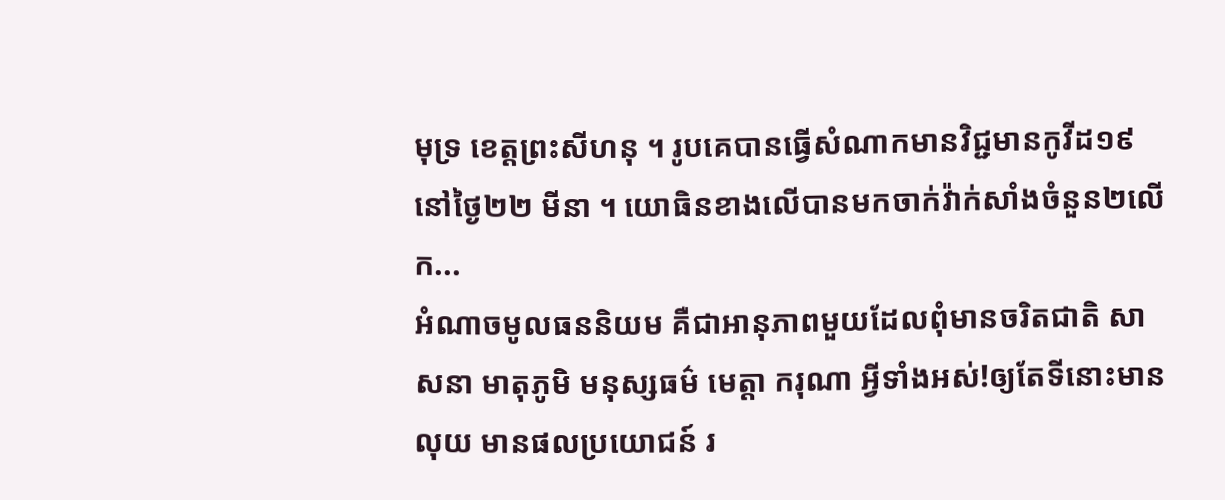មុទ្រ ខេត្តព្រះសីហនុ ។ រូបគេបានធ្វើសំណាកមានវិជ្ជមានកូវីដ១៩ នៅថ្ងៃ២២ មីនា ។ យោធិនខាងលើបានមកចាក់វ៉ាក់សាំងចំនួន២លើក...
អំណាចមូលធននិយម គឺជាអានុភាពមួយដែលពុំមានចរិតជាតិ សាសនា មាតុភូមិ មនុស្សធម៌ មេត្តា ករុណា អ្វីទាំងអស់!ឲ្យតែទីនោះមានលុយ មានផលប្រយោជន៍ រ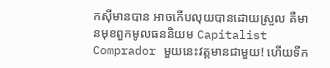កស៊ីមានបាន អាចកើបលុយបានដោយស្រួល គឺមានមុខពួកមូលធននិយម Capitalist Comprador មួយនេះវត្តមានជាមួយ! ហើយទីក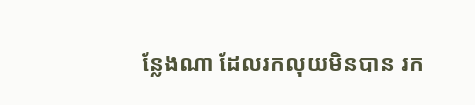ន្លែងណា ដែលរកលុយមិនបាន រក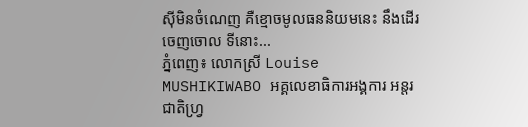ស៊ីមិនចំណេញ គឺខ្មោចមូលធននិយមនេះ នឹងដើរចេញចោល ទីនោះ...
ភ្នំពេញ៖ លោកស្រី Louise MUSHIKIWABO អគ្គលេខាធិការអង្គការ អន្តរជាតិហ្វ្រ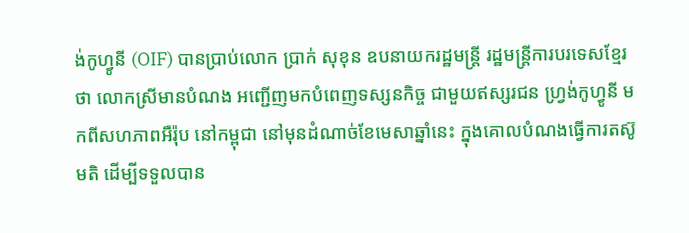ង់កូហ្វូនី (OIF) បានប្រាប់លោក ប្រាក់ សុខុន ឧបនាយករដ្ឋមន្ត្រី រដ្ឋមន្ត្រីការបរទេសខ្មែរថា លោកស្រីមានបំណង អញ្ជើញមកបំពេញទស្សនកិច្ច ជាមួយឥស្សរជន ហ្វ្រង់កូហ្វូនី មកពីសហភាពអឺរ៉ុប នៅកម្ពុជា នៅមុនដំណាច់ខែមេសាឆ្នាំនេះ ក្នុងគោលបំណងធ្វើការតស៊ូមតិ ដើម្បីទទួលបាន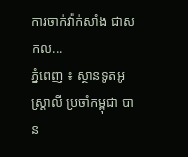ការចាក់វ៉ាក់សាំង ជាសកល...
ភ្នំពេញ ៖ ស្ថានទូតអូស្ដ្រាលី ប្រចាំកម្ពុជា បាន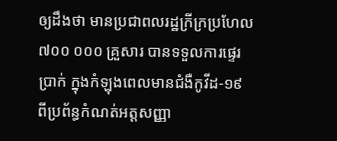ឲ្យដឹងថា មានប្រជាពលរដ្ឋក្រីក្រប្រហែល ៧០០ ០០០ គ្រួសារ បានទទួលការផ្ទេរប្រាក់ ក្នុងកំឡុងពេលមានជំងឺកូវីដ-១៩ ពីប្រព័ន្ធកំណត់អត្តសញ្ញា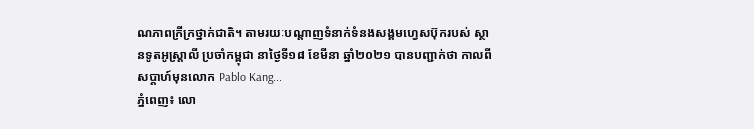ណភាពក្រីក្រថ្នាក់ជាតិ។ តាមរយៈបណ្ដាញទំនាក់ទំនងសង្គមហ្វេសប៊ុករបស់ ស្ថានទូតអូស្ដ្រាលី ប្រចាំកម្ពុជា នាថ្ងៃទី១៨ ខែមីនា ឆ្នាំ២០២១ បានបញ្ជាក់ថា កាលពីសប្តាហ៍មុនលោក Pablo Kang...
ភ្នំពេញ៖ លោ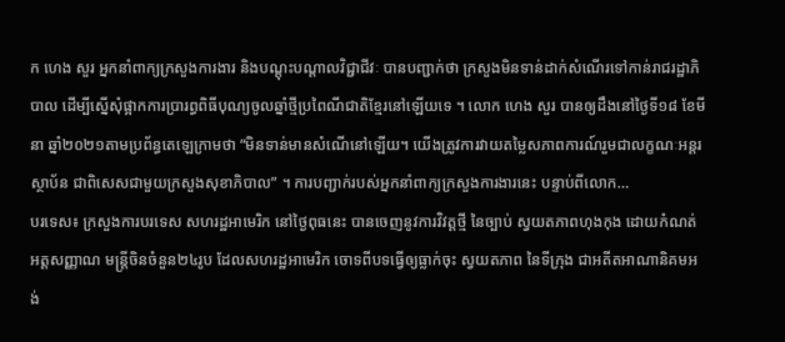ក ហេង សួរ អ្នកនាំពាក្យក្រសួងការងារ និងបណ្តុះបណ្តាលវិជ្ជាជីវៈ បានបញ្ជាក់ថា ក្រសួងមិនទាន់ដាក់សំណើរទៅកាន់រាជរដ្ឋាភិបាល ដើម្បីស្នើសុំផ្អាកការប្រារព្ធពិធីបុណ្យចូលឆ្នាំថ្មីប្រពៃណីជាតិខ្មែរនៅឡើយទេ ។ លោក ហេង សួរ បានឲ្យដឹងនៅថ្ងៃទី១៨ ខែមីនា ឆ្នាំ២០២១តាមប្រព័ន្ធតេឡេក្រាមថា “មិនទាន់មានសំណើនៅឡើយ។ យើងត្រូវការវាយតម្លៃសភាពការណ៍រួមជាលក្ខណៈអន្តរស្ថាប័ន ជាពិសេសជាមួយក្រសួងសុខាភិបាល” ។ ការបញ្ជាក់របស់អ្នកនាំពាក្យក្រសួងការងារនេះ បន្ទាប់ពីលោក...
បរទេស៖ ក្រសួងការបរទេស សហរដ្ឋអាមេរិក នៅថ្ងៃពុធនេះ បានចេញនូវការវិវត្តថ្មី នៃច្បាប់ ស្វយតភាពហុងកុង ដោយកំណត់អត្តសញ្ញាណ មន្ត្រីចិនចំនួន២៤រូប ដែលសហរដ្ឋអាមេរិក ចោទពីបទធ្វើឲ្យធ្លាក់ចុះ ស្វយតភាព នៃទីក្រុង ជាអតីតអាណានិគមអង់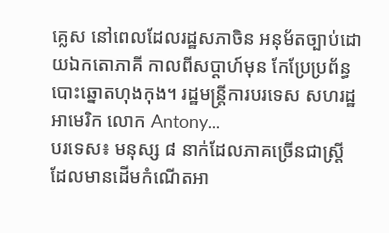គ្លេស នៅពេលដែលរដ្ឋសភាចិន អនុម័តច្បាប់ដោយឯកតោភាគី កាលពីសប្ដាហ៍មុន កែប្រែប្រព័ន្ធបោះឆ្នោតហុងកុង។ រដ្ឋមន្ត្រីការបរទេស សហរដ្ឋអាមេរិក លោក Antony...
បរទេស៖ មនុស្ស ៨ នាក់ដែលភាគច្រើនជាស្ត្រី ដែលមានដើមកំណើតអា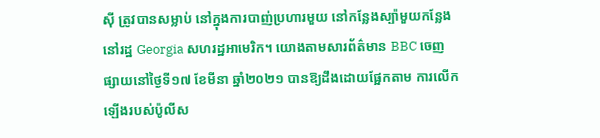ស៊ី ត្រូវបានសម្លាប់ នៅក្នុងការបាញ់ប្រហារមួយ នៅកន្លែងស្ប៉ាមួយកន្លែង នៅរដ្ឋ Georgia សហរដ្ឋអាមេរិក។ យោងតាមសារព័ត៌មាន BBC ចេញផ្សាយនៅថ្ងៃទី១៧ ខែមីនា ឆ្នាំ២០២១ បានឱ្យដឹងដោយផ្អែកតាម ការលើកឡើងរបស់ប៉ូលីស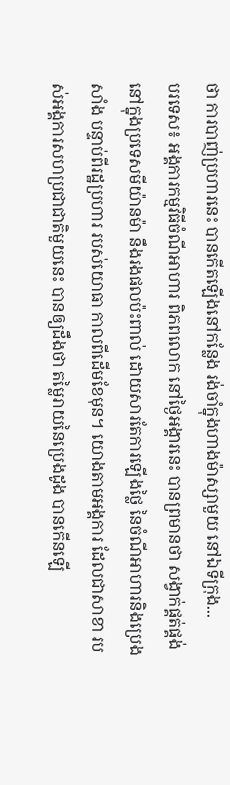ថា ការបាញ់ប្រហារនេះ បានកើតឡើងនៅកន្លែង រង់ចាំក្នុងហាងម៉ាស្សាមួយ នៅឯទីក្រុង...
បរទេស៖ អង្គការកម្មវិធីចំណីអាហារ ពិភពលោក នៅថ្ងៃអង្គារនេះ បានព្រមានថា សង្វាក់ផ្គត់ផ្គង់ នៅក្នុងប្រទេសមីយ៉ានម៉ា នឹងរងផលប៉ះពាល់ ដោយសារតែការឡើងថ្លៃ នៃចំណីអាហារនិងប្រេងសាំង បន្ទាប់ពីរដ្ឋប្រហារ របស់យោធា កាលពីដើមខែមុន។ យោងតាមអង្គការ ដែលជាសាខា របស់អង្គការសហប្រជាជាតិមួយនេះ បានឲ្យដឹងថា តម្លៃរាយនៃប្រេងដូង បានកើនឡើ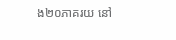ង២០ភាគរយ នៅ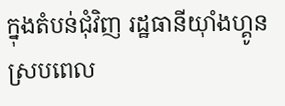ក្នុងតំបន់ជុំវិញ រដ្ឋធានីយ៉ាំងហ្គូន ស្របពេល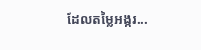ដែលតម្លៃអង្ករ...